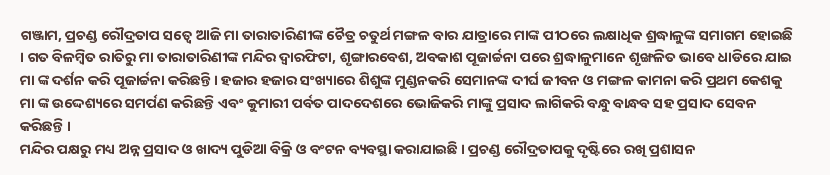ଗଞ୍ଜାମ, ପ୍ରଚଣ୍ଡ ରୌଦ୍ରତାପ ସତ୍ଵେ ଆଜି ମା ତାରାତାରିଣୀଙ୍କ ଚୈତ୍ର ଚତୁର୍ଥ ମଙ୍ଗଳ ବାର ଯାତ୍ରାରେ ମାଙ୍କ ପୀଠରେ ଲକ୍ଷାଧିକ ଶ୍ରଦ୍ଧାଳୁଙ୍କ ସମାଗମ ହୋଇଛି । ଗତ ବିଳମ୍ବିତ ରାତିରୁ ମା ତାରାତାରିଣୀଙ୍କ ମନ୍ଦିର ଦ୍ଵାରଫିଟା, ଶୃଙ୍ଗାରବେଶ, ଅବକାଶ ପୂଜାର୍ଚ୍ଚନା ପରେ ଶ୍ରଦ୍ଧାଳୁମାନେ ଶୃଙ୍ଖଳିତ ଭାବେ ଧାଡିରେ ଯାଇ ମା ଙ୍କ ଦର୍ଶନ କରି ପୂଜାର୍ଚ୍ଚନା କରିଛନ୍ତି । ହଜାର ହଜାର ସଂଖ୍ୟାରେ ଶିଶୁଙ୍କ ମୁଣ୍ଡନକରି ସେମାନଙ୍କ ଦୀର୍ଘ ଜୀବନ ଓ ମଙ୍ଗଳ କାମନା କରି ପ୍ରଥମ କେଶକୁ ମା ଙ୍କ ଉଦ୍ଦେଶ୍ୟରେ ସମର୍ପଣ କରିଛନ୍ତି ଏବଂ କୁମାରୀ ପର୍ବତ ପାଦଦେଶରେ ଭୋଜିକରି ମାଙ୍କୁ ପ୍ରସାଦ ଲାଗିକରି ବନ୍ଧୁ ବାନ୍ଧବ ସହ ପ୍ରସାଦ ସେବନ କରିଛନ୍ତି ।
ମନ୍ଦିର ପକ୍ଷରୁ ମଧ୍ୟ ଅନ୍ନ ପ୍ରସାଦ ଓ ଖାଦ୍ୟ ପୁଡିଆ ବିକ୍ରି ଓ ବଂଟନ ବ୍ୟବସ୍ଥା କରାଯାଇଛି । ପ୍ରଚଣ୍ଡ ରୌଦ୍ରତାପକୁ ଦୃଷ୍ଟିରେ ରଖି ପ୍ରଶାସନ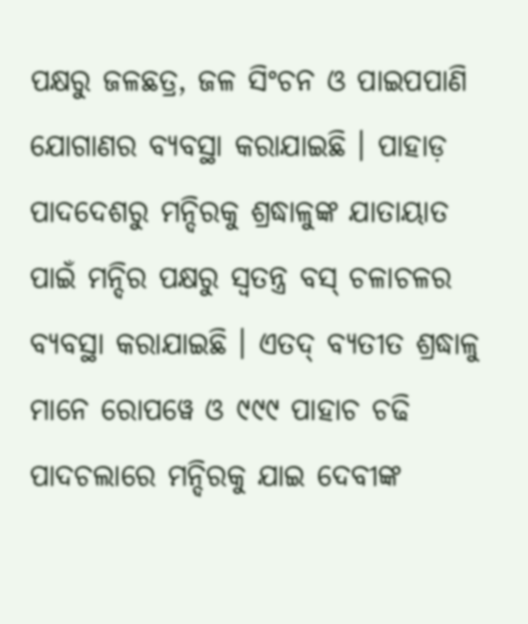ପକ୍ଷରୁ ଜଳଛତ୍ର, ଜଳ ସିଂଚନ ଓ ପାଇପପାଣି ଯୋଗାଣର ବ୍ୟବସ୍ଥା କରାଯାଇଛି । ପାହାଡ଼ ପାଦଦେଶରୁ ମନ୍ଦିରକୁ ଶ୍ରଦ୍ଧାଳୁଙ୍କ ଯାତାୟାତ ପାଇଁ ମନ୍ଦିର ପକ୍ଷରୁ ସ୍ଵତନ୍ତ୍ର ବସ୍ ଚଳାଚଳର ବ୍ୟବସ୍ଥା କରାଯାଇଛି । ଏତଦ୍ ବ୍ୟତୀତ ଶ୍ରଦ୍ଧାଳୁ ମାନେ ରୋପୱେ ଓ ୯୯୯ ପାହାଚ ଚଢି ପାଦଚଲାରେ ମନ୍ଦିରକୁ ଯାଇ ଦେବୀଙ୍କ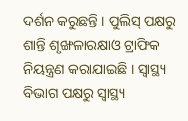ଦର୍ଶନ କରୁଛନ୍ତି । ପୁଲିସ୍ ପକ୍ଷରୁ ଶାନ୍ତି ଶୃଙ୍ଖଳାରକ୍ଷାଓ ଟ୍ରାଫିକ ନିୟନ୍ତ୍ରଣ କରାଯାଇଛି । ସ୍ଵାସ୍ଥ୍ୟ ବିଭାଗ ପକ୍ଷରୁ ସ୍ଵାସ୍ଥ୍ୟ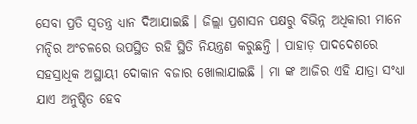ସେବା ପ୍ରତି ସ୍ଵତନ୍ତ୍ର ଧ୍ୟାନ ଦିଆଯାଇଛି । ଜିଲ୍ଲା ପ୍ରଶାସନ ପକ୍ଷରୁ ବିଭିନ୍ନ ଅଧିକାରୀ ମାନେ ମନ୍ଦିର ଅଂଚଳରେ ଉପସ୍ଥିତ ରହି ସ୍ଥିତି ନିୟନ୍ତ୍ରଣ କରୁଛନ୍ତି । ପାହାଡ଼ ପାଦଦେଶରେ ସହସ୍ରାଧିକ ଅସ୍ଥାୟୀ ଦୋକାନ ବଜାର ଖୋଲାଯାଇଛି । ମା ଙ୍କ ଆଜିର ଏହି ଯାତ୍ରା ସଂଧ୍ୟା ଯାଏ ଅନୁଷ୍ଠିତ ହେବ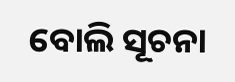ବୋଲି ସୂଚନା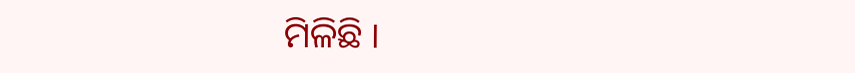ମିଳିଛି ।